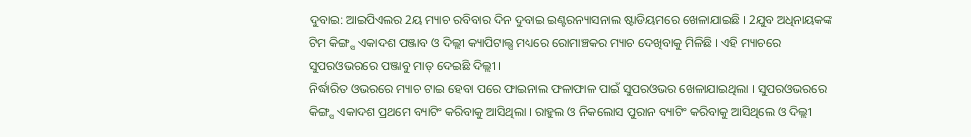ଦୁବାଇ: ଆଇପିଏଲର 2ୟ ମ୍ୟାଚ ରବିବାର ଦିନ ଦୁବାଇ ଇଣ୍ଟରନ୍ୟାସନାଲ ଷ୍ଟାଡିୟମରେ ଖେଳାଯାଇଛି । 2ଯୁବ ଅଧିନାୟକଙ୍କ ଟିମ କିଙ୍ଗ୍ସ ଏକାଦଶ ପଞ୍ଜାବ ଓ ଦିଲ୍ଲୀ କ୍ୟାପିଟାଲ୍ସ ମଧ୍ୟରେ ରୋମାଞ୍ଚକର ମ୍ୟାଚ ଦେଖିବାକୁ ମିଳିଛି । ଏହି ମ୍ୟାଚରେ ସୁପରଓଭରରେ ପଞ୍ଜାବୁ ମାତ୍ ଦେଇଛି ଦିଲ୍ଲୀ ।
ନିର୍ଦ୍ଧାରିତ ଓଭରରେ ମ୍ୟାଚ ଟାଇ ହେବା ପରେ ଫାଇନାଲ ଫଳାଫାଳ ପାଇଁ ସୁପରଓଭର ଖେଳାଯାଇଥିଲା । ସୁପରଓଭରରେ କିଙ୍ଗ୍ସ ଏକାଦଶ ପ୍ରଥମେ ବ୍ୟାଟିଂ କରିବାକୁ ଆସିଥିଲା । ରାହୁଲ ଓ ନିକଲୋସ ପୁରାନ ବ୍ୟାଟିଂ କରିବାକୁ ଆସିଥିଲେ ଓ ଦିଲ୍ଲୀ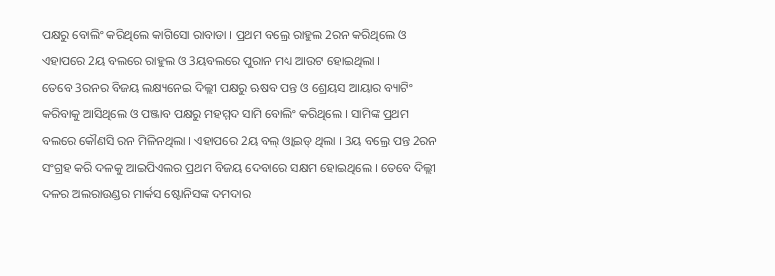ପକ୍ଷରୁ ବୋଲିଂ କରିଥିଲେ କାଗିସୋ ରାବାଡା । ପ୍ରଥମ ବଲ୍ରେ ରାହୁଲ 2ରନ କରିଥିଲେ ଓ ଏହାପରେ 2ୟ ବଲରେ ରାହୁଲ ଓ 3ୟବଲରେ ପୁରାନ ମଧ୍ୟ ଆଉଟ ହୋଇଥିଲା ।
ତେବେ 3ରନର ବିଜୟ ଲକ୍ଷ୍ୟନେଇ ଦିଲ୍ଲୀ ପକ୍ଷରୁ ଋଷବ ପନ୍ତ ଓ ଶ୍ରେୟସ ଆୟାର ବ୍ୟାଟିଂ କରିବାକୁ ଆସିଥିଲେ ଓ ପଞ୍ଜାବ ପକ୍ଷରୁ ମହମ୍ମଦ ସାମି ବୋଲିଂ କରିଥିଲେ । ସାମିଙ୍କ ପ୍ରଥମ ବଲରେ କୌଣସି ରନ ମିଳିନଥିଲା । ଏହାପରେ 2ୟ ବଲ୍ ଓ୍ବାଇଡ୍ ଥିଲା । 3ୟ ବଲ୍ରେ ପନ୍ତ 2ରନ ସଂଗ୍ରହ କରି ଦଳକୁ ଆଇପିଏଲର ପ୍ରଥମ ବିଜୟ ଦେବାରେ ସକ୍ଷମ ହୋଇଥିଲେ । ତେବେ ଦିଲ୍ଲୀ ଦଳର ଅଲରାଉଣ୍ଡର ମାର୍କସ ଷ୍ଟୋନିସଙ୍କ ଦମଦାର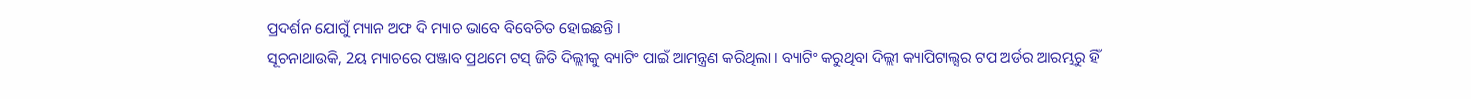ପ୍ରଦର୍ଶନ ଯୋଗୁଁ ମ୍ୟାନ ଅଫ ଦି ମ୍ୟାଚ ଭାବେ ବିବେଚିତ ହୋଇଛନ୍ତି ।
ସୂଚନାଥାଉକି, 2ୟ ମ୍ୟାଚରେ ପଞ୍ଜାବ ପ୍ରଥମେ ଟସ୍ ଜିତି ଦିଲ୍ଲୀକୁ ବ୍ୟାଟିଂ ପାଇଁ ଆମନ୍ତ୍ରଣ କରିଥିଲା । ବ୍ୟାଟିଂ କରୁଥିବା ଦିଲ୍ଲୀ କ୍ୟାପିଟାଲ୍ସର ଟପ ଅର୍ଡର ଆରମ୍ଭରୁ ହିଁ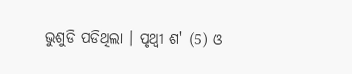ଭୁଶୁଡି ପଡିଥିଲା । ପୃଥ୍ବୀ ଶ' (5) ଓ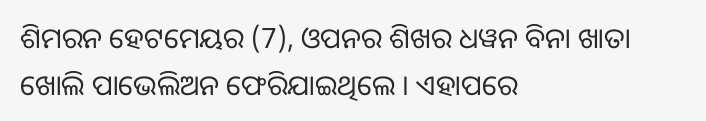ଶିମରନ ହେଟମେୟର (7), ଓପନର ଶିଖର ଧୱନ ବିନା ଖାତା ଖୋଲି ପାଭେଲିଅନ ଫେରିଯାଇଥିଲେ । ଏହାପରେ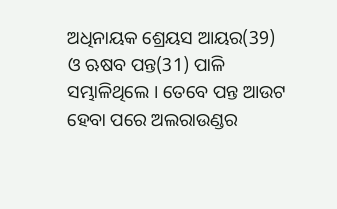ଅଧିନାୟକ ଶ୍ରେୟସ ଆୟର(39) ଓ ଋଷବ ପନ୍ତ(31) ପାଳି ସମ୍ଭାଳିଥିଲେ । ତେବେ ପନ୍ତ ଆଉଟ ହେବା ପରେ ଅଲରାଉଣ୍ଡର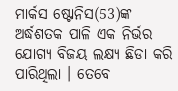ମାର୍କସ ଷ୍ଟୋନିସ(53)ଙ୍କ ଅର୍ଦ୍ଧଶତକ ପାଳି ଏକ ନିର୍ଭର ଯୋଗ୍ୟ ବିଜୟ ଲକ୍ଷ୍ୟ ଛିଡା କରି ପାରିଥିଲା । ତେବେ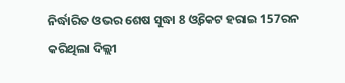ନିର୍ଦ୍ଧାରିତ ଓଭର ଶେଷ ସୁଦ୍ଧା 8 ଓ୍ବିକେଟ ହରାଇ 157ରନ କରିଥିଲା ଦିଲ୍ଲୀ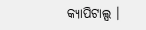କ୍ୟାପିଟାଲ୍ସ ।